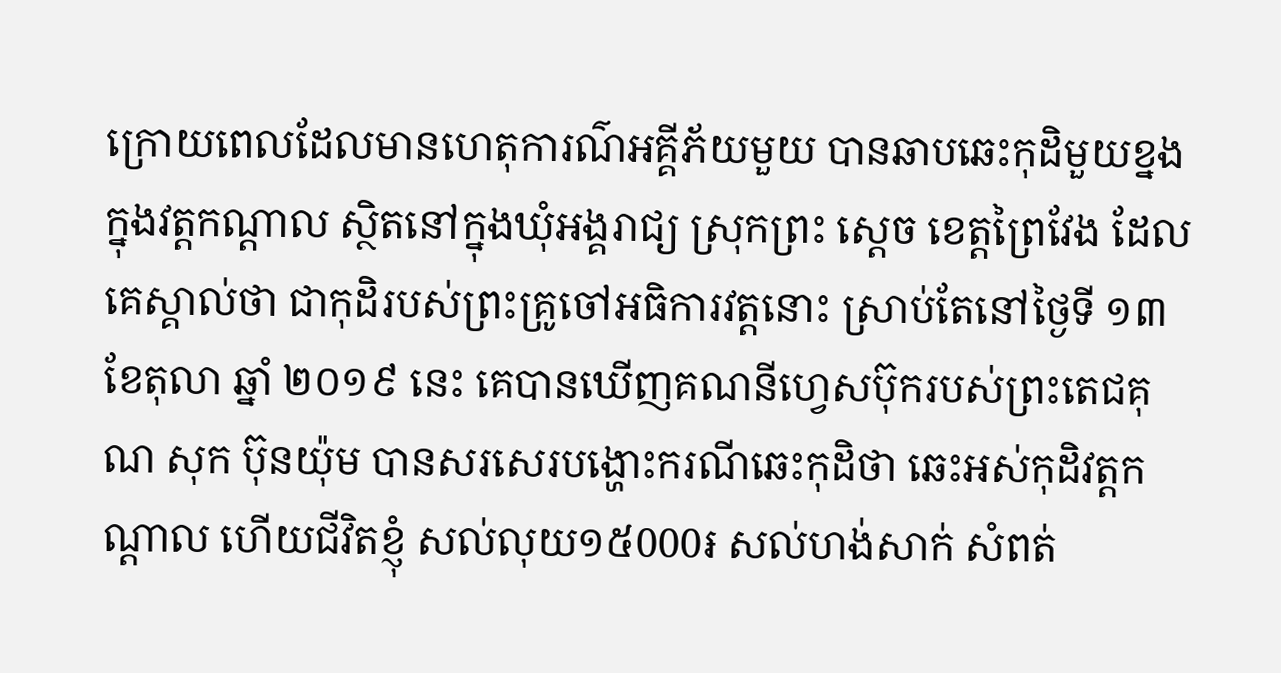ក្រោយពេលដែលមានហេតុការណ៌អគី្គភ័យមួយ បានឆាបឆេះកុដិមួយខ្នង ក្នុងវត្តកណ្តាល ស្ថិតនៅក្នុងឃុំអង្គរាជ្យ ស្រុកព្រះ ស្តេច ខេត្តព្រៃវែង ដែលគេស្គាល់ថា ជាកុដិរបស់ព្រះគ្រូចៅអធិការវត្តនោះ ស្រាប់តែនៅថ្ងៃទី ១៣ ខែតុលា ឆ្នាំ ២០១៩ នេះ គេបានឃើញគណនីហ្វេសប៊ុករបស់ព្រះតេជគុណ សុក ប៊ុនយ៉ុម បានសរសេរបង្ហោះករណីឆេះកុដិថា ឆេះអស់កុដិវត្តកណ្តាល ហើយជីវិតខ្ញុំ សល់លុយ១៥000៛ សល់ហង់សាក់ សំពត់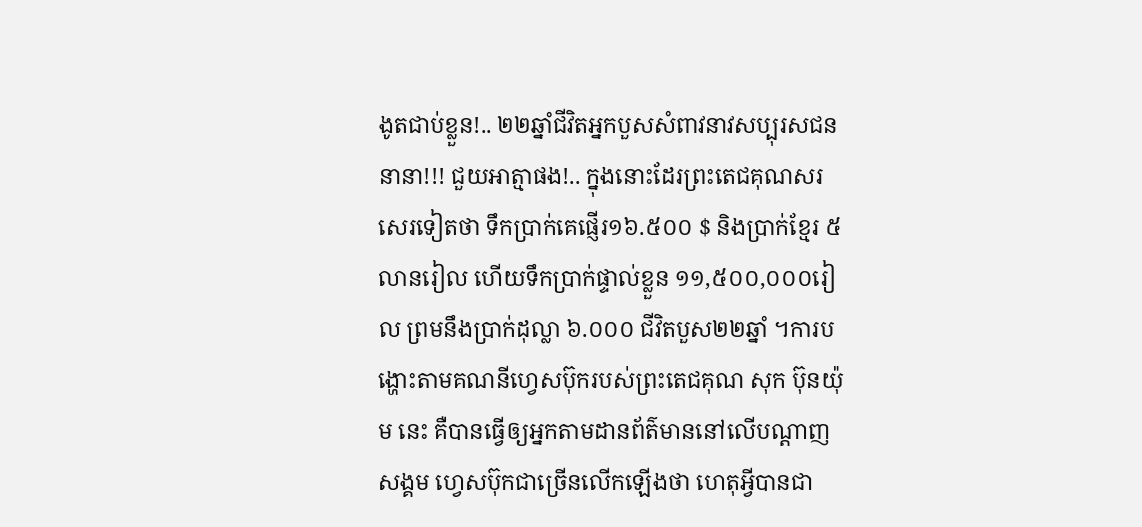ងូតជាប់ខ្លួន!.. ២២ឆ្នាំជីវិតអ្នកបួសសំពាវនាវសប្បុរសជននានា!!! ជួយអាត្មាផង!.. ក្នុងនោះដែរព្រះតេជគុណសរសេរទៀតថា ទឹកប្រាក់គេផ្ញើរ១៦.៥០០ $ និងប្រាក់ខ្មែរ ៥លានរៀល ហើយទឹកប្រាក់ផ្ទាល់ខ្លួន ១១,៥០០,០០០រៀល ព្រមនឹងប្រាក់ដុល្លា ៦.០០០ ជីវិតបួស២២ឆ្នាំ ។ការបង្ហោះតាមគណនីហ្វេសប៊ុករបស់ព្រះតេជគុណ សុក ប៊ុនយ៉ុម នេះ គឺបានធ្វើឲ្យអ្នកតាមដានព័ត៌មាននៅលើបណ្តាញសង្គម ហ្វេសប៊ុកជាច្រើនលើកឡើងថា ហេតុអ្វីបានជា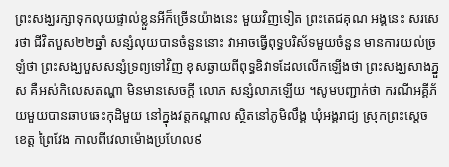ព្រះសង្ឃរក្សាទុកលុយផ្ទាល់ខ្លួនអីក៏ច្រើនយ៉ាងនេះ មួយវិញទៀត ព្រះតេជគុណ អង្គនេះ សរសេរថា ជីវិតបួស២២ឆ្នាំ សន្សំលុយបានចំនួននោះ វាអាចធ្វើពុទ្ធបរិស័ទមួយចំនួន មានការយល់ច្រឡំថា ព្រះសង្ឃបួសសន្សំទ្រព្យទៅវិញ ខុសឆ្ងាយពីពុទ្ធឧិវាទដែលលើកឡើងថា ព្រះសង្ឃសាងភ្នួស គឺអស់កិលេសតណ្ហា មិនមានសេចក្តី លោភ សន្សំលាភឡើយ ។សូមបញ្ជាក់ថា ករណីអគ្គីភ័យមួយបានឆាបឆេះកុដិមួយ នៅក្នុងវត្តកណ្តាល ស្ថិតនៅភូមិលឹង្គ ឃុំអង្គរាជ្យ ស្រុកព្រះស្តេច ខេត្ត ព្រៃវែង កាលពីវេលាម៉ោងប្រហែល៩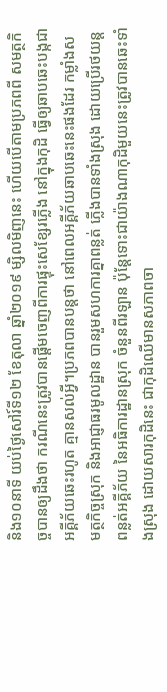និង១០នាទី យប់ថ្ងៃសៅរ៍ទី១២ ខែតុលា ឆ្នាំ២០១៩ ម្សិលមិញនេះ ហើយបើតាមប្រភពពី សមត្ថកិច្ចបានឲ្យដឹងថា ករណីនេះត្រូវបានផ្តើមចេញពីការផ្ទុះសេខ្សែរភ្លើង នៅក្នុងកុដិ ធ្វើឲ្យឆាបឆេះបង្កជាអគ្គីភ័យឆេះរហូត គ្មានសល់អ្វី។ប្រភពបានបន្តថា នៅពេលអគ្គីភ័យឆាបឆេះនេះផងដែរ កម្លាំងសមត្ថកិច្ចស្រុក និងអាជ្ញាធរមូលដ្ឋាន បានរួមសហការគ្នាពន្លត់ ភ្លើងបានទាំងស្រុង ដោយប្រើរថយន្តពន្លត់អគ្គីភ័យ នៃអធិការដ្ឋានស្រុក ចំនួនពីរឡាន ប៉ុន្តែទោះជាយ៉ាងណាកុដិមួយនេះត្រូវបានឆេះទាំងស្រុង ដោយសារកុដិនេះ ជាកុដិឈើមានសភាពចា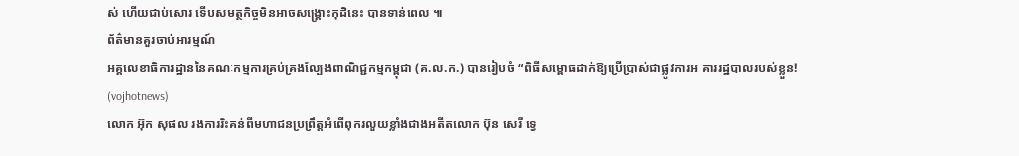ស់ ហើយជាប់សោរ ទើបសមត្ថកិច្ចមិនអាចសង្គ្រោះកុដិនេះ បានទាន់ពេល ៕
ព័ត៌មានគួរចាប់អារម្មណ៍
អគ្គលេខាធិការដ្ឋាននៃគណៈកម្មការគ្រប់គ្រងល្បែងពាណិជ្ជកម្មកម្ពុជា (គ.ល.ក.) បានរៀបចំ “ពិធីសម្ពោធដាក់ឱ្យប្រើប្រាស់ជាផ្លូវការអ គាររដ្ឋបាលរបស់ខ្លួន! (vojhotnews)
លោក អ៊ុក សុផល រងការរិះគន់ពីមហាជនប្រព្រឹត្តអំពើពុករលួយខ្លាំងជាងអតីតលោក ប៊ុន សេរី ទ្វេ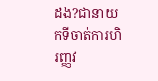ដង?ជានាយកទីចាត់ការហិរញ្ញវ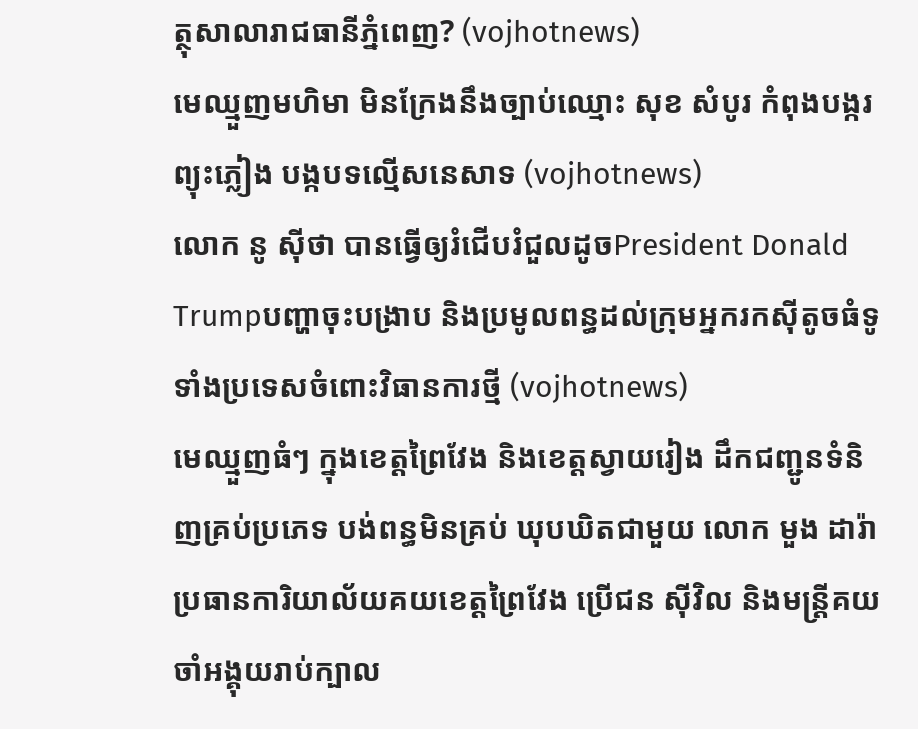ត្ថុសាលារាជធានីភ្នំពេញ? (vojhotnews)
មេឈ្មួញមហិមា មិនក្រែងនឹងច្បាប់ឈ្មោះ សុខ សំបូរ កំពុងបង្ករព្យុះភ្លៀង បង្កបទល្មើសនេសាទ (vojhotnews)
លោក នូ សុីថា បានធ្វើឲ្យរំជើបរំជួលដូចPresident Donald Trumpបញ្ហាចុះបង្រាប និងប្រមូលពន្ធដល់ក្រុមអ្នករកស៊ីតូចធំទូទាំងប្រទេសចំពោះវិធានការថ្មី (vojhotnews)
មេឈ្មួញធំៗ ក្នុងខេត្តព្រៃវែង និងខេត្តស្វាយរៀង ដឹកជញ្ជូនទំនិញគ្រប់ប្រភេទ បង់ពន្ធមិនគ្រប់ ឃុបឃិតជាមួយ លោក មួង ដារ៉ា ប្រធានការិយាល័យគយខេត្តព្រៃវែង ប្រេីជន សុីវិល និងមន្ត្រីគយចាំអង្គុយរាប់ក្បាល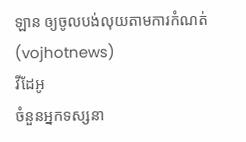ឡាន ឲ្យចូលបង់លុយតាមការកំណត់ (vojhotnews)
វីដែអូ
ចំនួនអ្នកទស្សនា